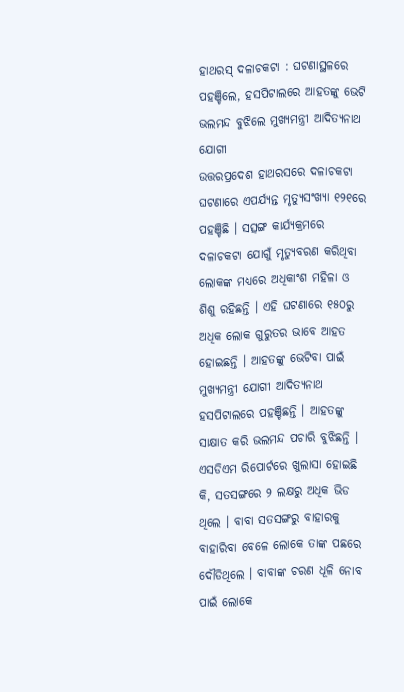ହାଥରସ୍ ଦଳାଚକଟା : ଘଟଣାସ୍ଥଳରେ ପହଞ୍ଚିଲେ, ହସପିଟାଲରେ ଆହତଙ୍କୁ ଭେଟି ଭଲମନ୍ଦ ବୁଝିଲେ ମୁଖ୍ୟମନ୍ତ୍ରୀ ଆଦିତ୍ୟନାଥ ଯୋଗୀ
ଉତ୍ତରପ୍ରଦେଶ ହାଥରସରେ ଦଳାଚକଟା ଘଟଣାରେ ଏପର୍ଯ୍ୟନ୍ତ ମୃତ୍ୟୁସଂଖ୍ୟା ୧୨୧ରେ ପହଞ୍ଚିଛି । ସତ୍ସଙ୍ଗ କାର୍ଯ୍ୟକ୍ରମରେ ଦଳାଚକଟା ଯୋଗୁଁ ମୃତ୍ୟୁବରଣ କରିଥିବା ଲୋକଙ୍କ ମଧ୍ୟରେ ଅଧିକାଂଶ ମହିଳା ଓ ଶିଶୁ ରହିଛନ୍ତି । ଏହି ଘଟଣାରେ ୧୫୦ରୁ ଅଧିକ ଲୋକ ଗୁରୁତର ଭାବେ ଆହତ ହୋଇଛନ୍ତି । ଆହତଙ୍କୁ ଭେଟିବା ପାଇଁ ମୁଖ୍ୟମନ୍ତ୍ରୀ ଯୋଗୀ ଆଦିତ୍ୟନାଥ ହସପିଟାଲରେ ପହଞ୍ଚିଛନ୍ତି । ଆହତଙ୍କୁ ସାକ୍ଷାତ କରି ଭଲମନ୍ଦ ପଚାରି ବୁଝିଛନ୍ତି ।
ଏସଡିଏମ ରିପୋର୍ଟରେ ଖୁଲାସା ହୋଇଛି କି, ସତସଙ୍ଗରେ ୨ ଲକ୍ଷରୁ ଅଧିକ ଭିଡ ଥିଲେ । ବାବା ସତସଙ୍ଗରୁ ବାହାରକୁ ବାହାରିବା ବେଳେ ଲୋକେ ତାଙ୍କ ପଛରେ ଦୌଡିଥିଲେ । ବାବାଙ୍କ ଚରଣ ଧୂଳି ନୋବ ପାଇଁ ଲୋକେ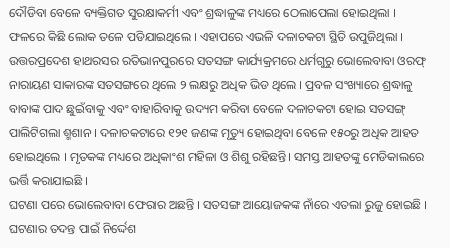ଦୌଡିବା ବେଳେ ବ୍ୟକ୍ତିଗତ ସୁରକ୍ଷାକର୍ମୀ ଏବଂ ଶ୍ରଦ୍ଧାଳୁଙ୍କ ମଧ୍ୟରେ ଠେଲାପେଲା ହୋଇଥିଲା । ଫଳରେ କିଛି ଲୋକ ତଳେ ପଡିଯାଇଥିଲେ । ଏହାପରେ ଏଭଳି ଦଳାଚକଟା ସ୍ଥିତି ଉପୁଜିଥିଲା ।
ଉତ୍ତରପ୍ରଦେଶ ହାଥରସର ରତିଭାନପୁରରେ ସତସଙ୍ଗ କାର୍ଯ୍ୟକ୍ରମରେ ଧର୍ମଗୁରୁ ଭୋଲେବାବା ଓରଫ୍ ନାରାୟଣ ସାକାରଙ୍କ ସତସଙ୍ଗରେ ଥିଲେ ୨ ଲକ୍ଷରୁ ଅଧିକ ଭିଡ ଥିଲେ । ପ୍ରବଳ ସଂଖ୍ୟାରେ ଶ୍ରଦ୍ଧାଳୁ ବାବାଙ୍କ ପାଦ ଛୁଇଁବାକୁ ଏବଂ ବାହାରିବାକୁ ଉଦ୍ୟମ କରିବା ବେଳେ ଦଳାଚକଟା ହୋଇ ସତସଙ୍ଗ୍ ପାଲିଟିଗଲା ଶ୍ମଶାନ । ଦଳାଚକଟାରେ ୧୨୧ ଜଣଙ୍କ ମୃତ୍ୟୁ ହୋଇଥିବା ବେଳେ ୧୫୦ରୁ ଅଧିକ ଆହତ ହୋଇଥିଲେ । ମୃତକଙ୍କ ମଧ୍ୟରେ ଅଧିକାଂଶ ମହିଳା ଓ ଶିଶୁ ରହିଛନ୍ତି। ସମସ୍ତ ଆହତଙ୍କୁ ମେଡିକାଲରେ ଭର୍ତ୍ତି କରାଯାଇଛି ।
ଘଟଣା ପରେ ଭୋଲେବାବା ଫେରାର ଅଛନ୍ତି । ସତସଙ୍ଗ ଆୟୋଜକଙ୍କ ନାଁରେ ଏତଲା ରୁଜୁ ହୋଇଛି । ଘଟଣାର ତଦନ୍ତ ପାଇଁ ନିର୍ଦ୍ଦେଶ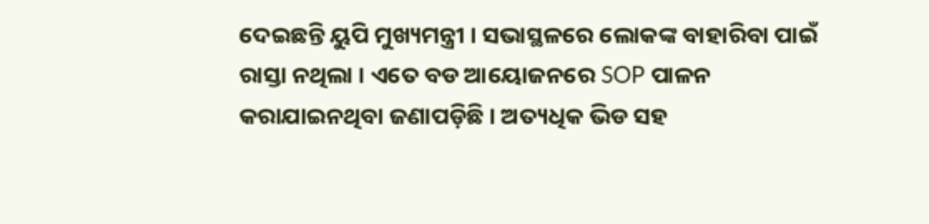ଦେଇଛନ୍ତି ୟୁପି ମୁଖ୍ୟମନ୍ତ୍ରୀ । ସଭାସ୍ଥଳରେ ଲୋକଙ୍କ ବାହାରିବା ପାଇଁ ରାସ୍ତା ନଥିଲା । ଏତେ ବଡ ଆୟୋଜନରେ SOP ପାଳନ କରାଯାଇନଥିବା ଜଣାପଡ଼ିଛି । ଅତ୍ୟଧିକ ଭିଡ ସହ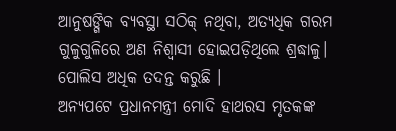ଆନୁଷଙ୍ଗିକ ବ୍ୟବସ୍ଥା ସଠିକ୍ ନଥିବା, ଅତ୍ୟଧିକ ଗରମ ଗୁଳୁଗୁଳିରେ ଅଣ ନିଶ୍ବାସୀ ହୋଇପଡ଼ିଥିଲେ ଶ୍ରଦ୍ଧାଳୁ। ପୋଲିସ ଅଧିକ ତଦନ୍ତ କରୁଛି ।
ଅନ୍ୟପଟେ ପ୍ରଧାନମନ୍ତ୍ରୀ ମୋଦି ହାଥରସ ମୃତକଙ୍କ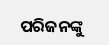ପରିଜନଙ୍କୁ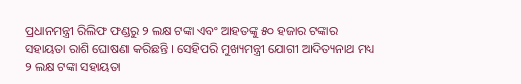ପ୍ରଧାନମନ୍ତ୍ରୀ ରିଲିଫ ଫଣ୍ଡରୁ ୨ ଲକ୍ଷ ଟଙ୍କା ଏବଂ ଆହତଙ୍କୁ ୫୦ ହଜାର ଟଙ୍କାର ସହାୟତା ରାଶି ଘୋଷଣା କରିଛନ୍ତି । ସେହିପରି ମୁଖ୍ୟମନ୍ତ୍ରୀ ଯୋଗୀ ଆଦିତ୍ୟନାଥ ମଧ୍ୟ ୨ ଲକ୍ଷ ଟଙ୍କା ସହାୟତା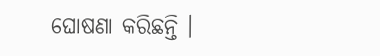ଘୋଷଣା କରିଛନ୍ତି ।